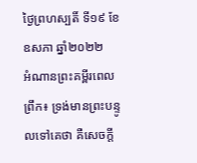ថ្ងៃព្រហស្បតិ៍ ទី១៩ ខែឧសភា ឆ្នាំ២០២២
អំណានព្រះគម្ពីរពេលព្រឹក៖ ទ្រង់មានព្រះបន្ទូលទៅគេថា គឺសេចក្តី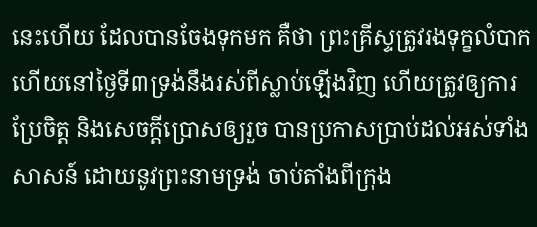នេះហើយ ដែលបានចែងទុកមក គឺថា ព្រះគ្រីស្ទត្រូវរងទុក្ខលំបាក ហើយនៅថ្ងៃទី៣ទ្រង់នឹងរស់ពីស្លាប់ឡើងវិញ ហើយត្រូវឲ្យការប្រែចិត្ត និងសេចក្តីប្រោសឲ្យរួច បានប្រកាសប្រាប់ដល់អស់ទាំងសាសន៍ ដោយនូវព្រះនាមទ្រង់ ចាប់តាំងពីក្រុង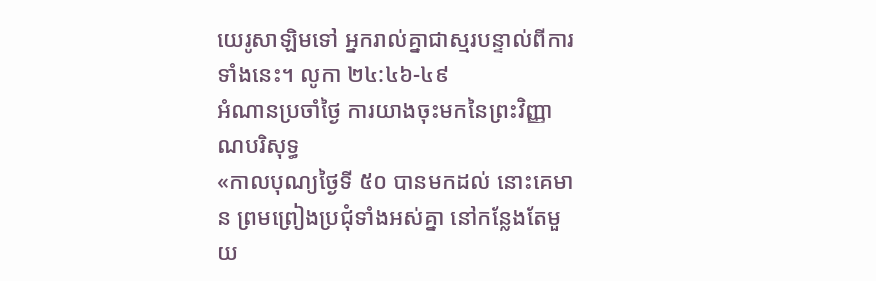យេរូសាឡិមទៅ អ្នករាល់គ្នាជាស្មរបន្ទាល់ពីការទាំងនេះ។ លូកា ២៤:៤៦-៤៩
អំណានប្រចាំថ្ងៃ ការយាងចុះមកនៃព្រះវិញ្ញាណបរិសុទ្ធ
«កាលបុណ្យថ្ងៃទី ៥០ បានមកដល់ នោះគេមាន ព្រមព្រៀងប្រជុំទាំងអស់គ្នា នៅកន្លែងតែមួយ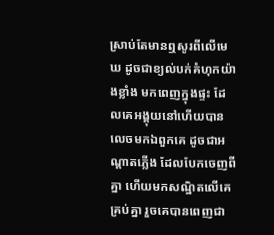ស្រាប់តែមានឮសូរពីលើមេឃ ដូចជាខ្យល់បក់គំហុកយ៉ាងខ្លាំង មកពេញក្នុងផ្ទះ ដែលគេអង្គុយនៅហើយបានលេចមកឯពួកគេ ដូចជាអណ្តាតភ្លើង ដែលបែកចេញពីគ្នា ហើយមកសណ្ឋិតលើគេគ្រប់គ្នា រួចគេបានពេញជា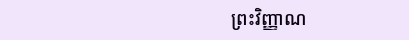ព្រះវិញ្ញាណ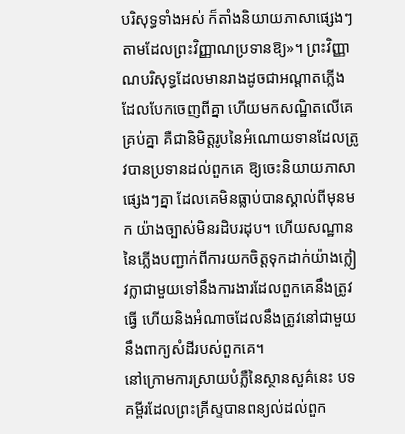បរិសុទ្ធទាំងអស់ ក៏តាំងនិយាយភាសាផ្សេងៗតាមដែលព្រះវិញ្ញាណប្រទានឱ្យ»។ ព្រះវិញ្ញាណបរិសុទ្ធដែលមានរាងដូចជាអណ្តាតភ្លើង ដែលបែកចេញពីគ្នា ហើយមកសណ្ឋិតលើគេគ្រប់គ្នា គឺជានិមិត្តរូបនៃអំណោយទានដែលត្រូវបានប្រទានដល់ពួកគេ ឱ្យចេះនិយាយភាសាផ្សេងៗគ្នា ដែលគេមិនធ្លាប់បានស្គាល់ពីមុនមក យ៉ាងច្បាស់មិនរដិបរដុប។ ហើយសណ្ឋាននៃភ្លើងបញ្ជាក់ពីការយកចិត្តទុកដាក់យ៉ាងក្លៀវក្លាជាមួយទៅនឹងការងារដែលពួកគេនឹងត្រូវធ្វើ ហើយនិងអំណាចដែលនឹងត្រូវនៅជាមួយនឹងពាក្យសំដីរបស់ពួកគេ។
នៅក្រោមការស្រាយបំភ្លឺនៃស្ថានសួគ៌នេះ បទគម្ពីរដែលព្រះគ្រីស្ទបានពន្យល់ដល់ពួក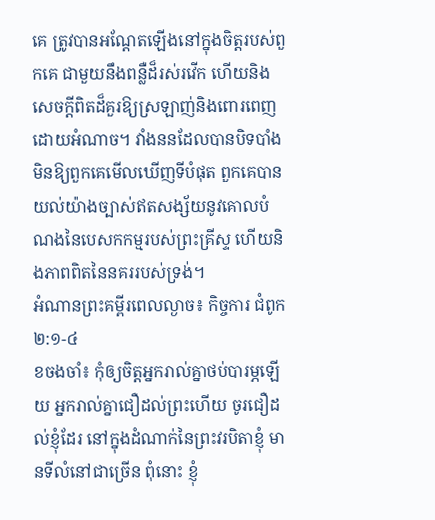គេ ត្រូវបានអណ្តែតឡើងនៅក្នុងចិត្តរបស់ពួកគេ ជាមួយនឹងពន្លឺដ៏រស់រវើក ហើយនិងសេចក្តីពិតដ៏គួរឱ្យស្រឡាញ់និងពោរពេញដោយអំណាច។ វាំងននដែលបានបិទបាំងមិនឱ្យពួកគេមើលឃើញទីបំផុត ពួកគេបានយល់យ៉ាងច្បាស់ឥតសង្ស័យនូវគោលបំណងនៃបេសកកម្មរបស់ព្រះគ្រីស្ទ ហើយនិងភាពពិតនៃនគររបស់ទ្រង់។
អំណានព្រះគម្ពីរពេលល្ងាច៖ កិច្ចការ ជំពូក ២:១-៤
ខចងចាំ៖ កុំឲ្យចិត្តអ្នករាល់គ្នាថប់បារម្ភឡើយ អ្នករាល់គ្នាជឿដល់ព្រះហើយ ចូរជឿដល់ខ្ញុំដែរ នៅក្នុងដំណាក់នៃព្រះវរបិតាខ្ញុំ មានទីលំនៅជាច្រើន ពុំនោះ ខ្ញុំ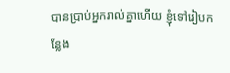បានប្រាប់អ្នករាល់គ្នាហើយ ខ្ញុំទៅរៀបកន្លែង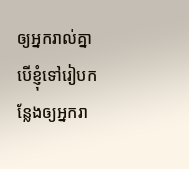ឲ្យអ្នករាល់គ្នា បើខ្ញុំទៅរៀបកន្លែងឲ្យអ្នករា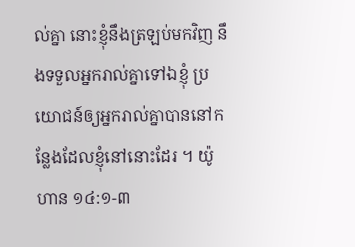ល់គ្នា នោះខ្ញុំនឹងត្រឡប់មកវិញ នឹងទទួលអ្នករាល់គ្នាទៅឯខ្ញុំ ប្រយោជន៍ឲ្យអ្នករាល់គ្នាបាននៅកន្លែងដែលខ្ញុំនៅនោះដែរ ។ យ៉ូហាន ១៤:១-៣